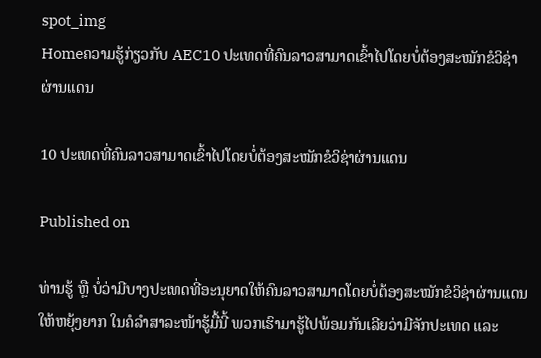spot_img
Homeຄວາມຮູ້ກ່ຽວກັບ AEC10 ປະເທດທີ່ຄົນລາວສາມາດເຂົ້າໄປໂດຍບໍ່ຕ້ອງສະໝັກຂໍວິຊ່າຜ່ານແດນ

10 ປະເທດທີ່ຄົນລາວສາມາດເຂົ້າໄປໂດຍບໍ່ຕ້ອງສະໝັກຂໍວິຊ່າຜ່ານແດນ

Published on

ທ່ານຮູ້ ຫຼື ບໍ່ວ່າມີບາງປະເທດທີ່ອະນຸຍາດໃຫ້ຄົນລາວສາມາດໂດຍບໍ່ຕ້ອງສະໝັກຂໍວິຊ່າຜ່ານແດນໃຫ້ຫຍຸ້ງຍາກ ໃນຄໍລຳສາລະໜ້າຮູ້ມື້ນີ້ ພວກເຮົາມາຮູ້ໄປພ້ອມກັນເລີຍວ່າມີຈັກປະເທດ ແລະ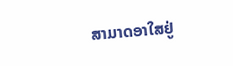ສາມາດອາໃສຢູ່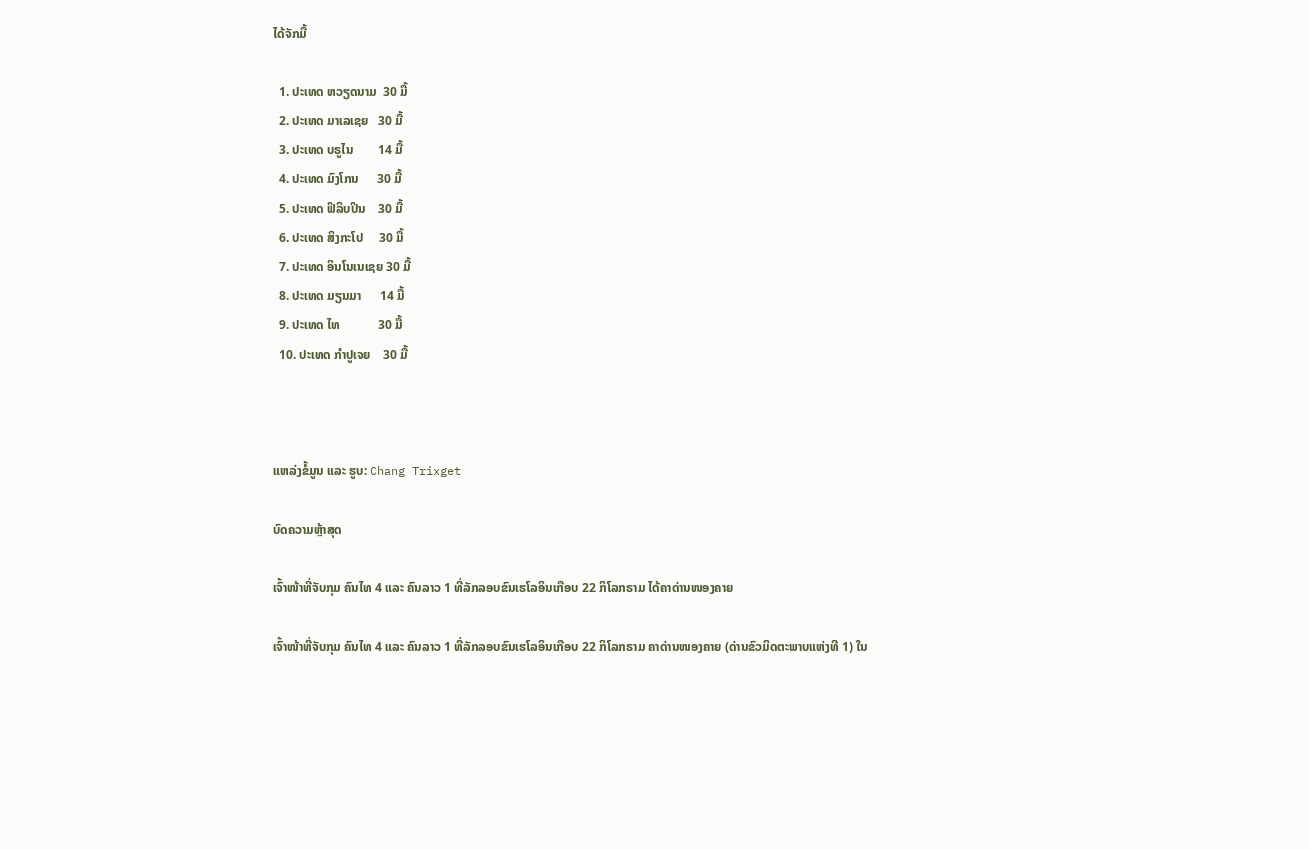ໄດ້ຈັກມື້

  1. ປະເທດ ຫວຽດນາມ  30 ມື້
  2. ປະເທດ ມາເລເຊຍ   30 ມື້
  3. ປະເທດ ບຣູໄນ        14 ມື້
  4. ປະເທດ ມົງໂກນ      30 ມື້
  5. ປະເທດ ຟິລິບປິນ    30 ມື້
  6. ປະເທດ ສິງກະໂປ     30 ມື້
  7. ປະເທດ ອິນໂນເນເຊຍ 30 ມື້
  8. ປະເທດ ມຽນມາ      14 ມື້
  9. ປະເທດ ໄທ            30 ມື້
  10. ປະເທດ ກຳປູເຈຍ    30 ມື້



ແຫລ່ງຂໍ້ມູນ ແລະ ຮູບ: Chang Trixget

ບົດຄວາມຫຼ້າສຸດ

ເຈົ້າໜ້າທີ່ຈັບກຸມ ຄົນໄທ 4 ແລະ ຄົນລາວ 1 ທີ່ລັກລອບຂົນເຮໂລອິນເກືອບ 22 ກິໂລກຣາມ ໄດ້ຄາດ່ານໜອງຄາຍ

ເຈົ້າໜ້າທີ່ຈັບກຸມ ຄົນໄທ 4 ແລະ ຄົນລາວ 1 ທີ່ລັກລອບຂົນເຮໂລອິນເກືອບ 22 ກິໂລກຣາມ ຄາດ່ານໜອງຄາຍ (ດ່ານຂົວມິດຕະພາບແຫ່ງທີ 1) ໃນ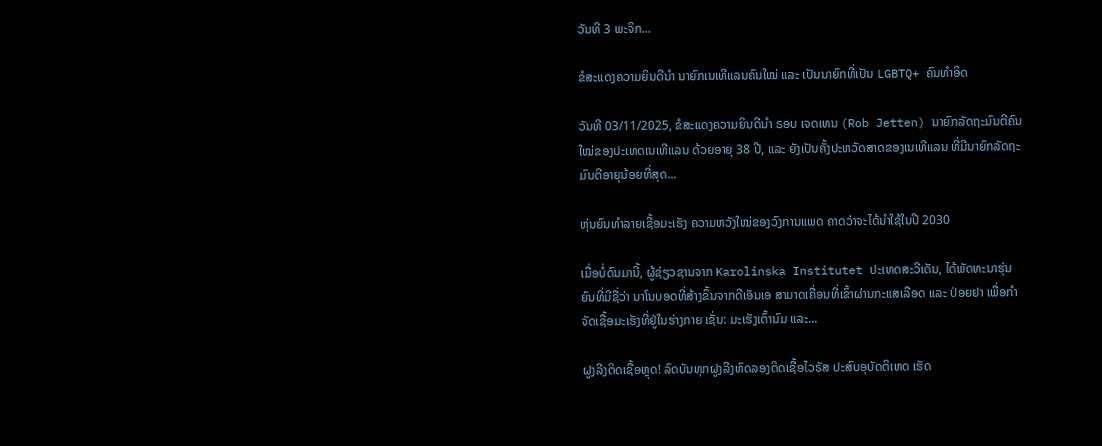ວັນທີ 3 ພະຈິກ...

ຂໍສະແດງຄວາມຍິນດີນຳ ນາຍົກເນເທີແລນຄົນໃໝ່ ແລະ ເປັນນາຍົກທີ່ເປັນ LGBTQ+ ຄົນທຳອິດ

ວັນທີ 03/11/2025, ຂໍສະແດງຄວາມຍິນດີນຳ ຣອບ ເຈດເທນ (Rob Jetten) ນາຍົກລັດຖະມົນຕີຄົນໃໝ່ຂອງປະເທດເນເທີແລນ ດ້ວຍອາຍຸ 38 ປີ, ແລະ ຍັງເປັນຄັ້ງປະຫວັດສາດຂອງເນເທີແລນ ທີ່ມີນາຍົກລັດຖະມົນຕີອາຍຸນ້ອຍທີ່ສຸດ...

ຫຸ່ນຍົນທຳລາຍເຊື້ອມະເຮັງ ຄວາມຫວັງໃໝ່ຂອງວົງການແພດ ຄາດວ່າຈະໄດ້ນໍາໃຊ້ໃນປີ 2030

ເມື່ອບໍ່ດົນມານີ້, ຜູ້ຊ່ຽວຊານຈາກ Karolinska Institutet ປະເທດສະວີເດັນ, ໄດ້ພັດທະນາຮຸ່ນຍົນທີ່ມີຊື່ວ່າ ນາໂນບອດທີ່ສ້າງຂຶ້ນຈາກດີເອັນເອ ສາມາດເຄື່ອນທີ່ເຂົ້າຜ່ານກະແສເລືອດ ແລະ ປ່ອຍຢາ ເພື່ອກຳຈັດເຊື້ອມະເຮັງທີ່ຢູ່ໃນຮ່າງກາຍ ເຊັ່ນ: ມະເຮັງເຕົ້ານົມ ແລະ...

ຝູງລີງຕິດເຊື້ອຫຼຸດ! ລົດບັນທຸກຝູງລີງທົດລອງຕິດເຊື້ອໄວຣັສ ປະສົບອຸບັດຕິເຫດ ເຮັດ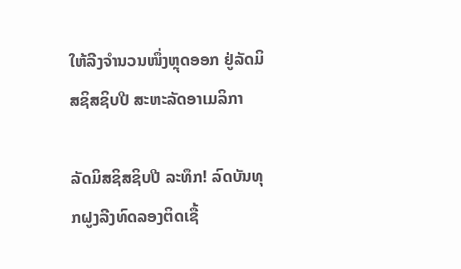ໃຫ້ລີງຈຳນວນໜຶ່ງຫຼຸດອອກ ຢູ່ລັດມິສຊິສຊິບປີ ສະຫະລັດອາເມລິກາ

ລັດມິສຊິສຊິບປີ ລະທຶກ! ລົດບັນທຸກຝູງລີງທົດລອງຕິດເຊື້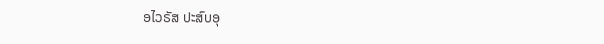ອໄວຣັສ ປະສົບອຸ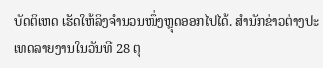ບັດຕິເຫດ ເຮັດໃຫ້ລິງຈຳນວນໜຶ່ງຫຼຸດອອກໄປໄດ້. ສຳນັກຂ່າວຕ່າງປະເທດລາຍງານໃນວັນທີ 28 ຕຸ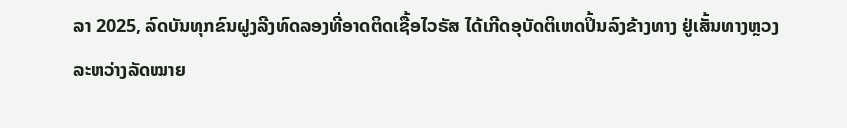ລາ 2025, ລົດບັນທຸກຂົນຝູງລີງທົດລອງທີ່ອາດຕິດເຊື້ອໄວຣັສ ໄດ້ເກີດອຸບັດຕິເຫດປິ້ນລົງຂ້າງທາງ ຢູ່ເສັ້ນທາງຫຼວງລະຫວ່າງລັດໝາຍ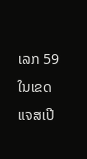ເລກ 59 ໃນເຂດແຈສເປີ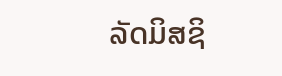ລັດມິສຊິ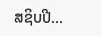ສຊິບປີ...